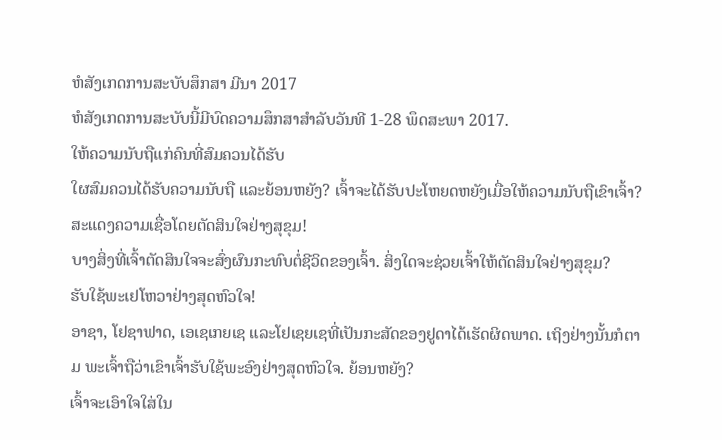ຫໍສັງເກດການສະບັບສຶກສາ ມີນາ 2017
ຫໍສັງເກດການສະບັບນີ້ມີບົດຄວາມສຶກສາສຳລັບວັນທີ 1-28 ພຶດສະພາ 2017.
ໃຫ້ຄວາມນັບຖືແກ່ຄົນທີ່ສົມຄວນໄດ້ຮັບ
ໃຜສົມຄວນໄດ້ຮັບຄວາມນັບຖື ແລະຍ້ອນຫຍັງ? ເຈົ້າຈະໄດ້ຮັບປະໂຫຍດຫຍັງເມື່ອໃຫ້ຄວາມນັບຖືເຂົາເຈົ້າ?
ສະແດງຄວາມເຊື່ອໂດຍຕັດສິນໃຈຢ່າງສຸຂຸມ!
ບາງສິ່ງທີ່ເຈົ້າຕັດສິນໃຈຈະສົ່ງຜົນກະທົບຕໍ່ຊີວິດຂອງເຈົ້າ. ສິ່ງໃດຈະຊ່ວຍເຈົ້າໃຫ້ຕັດສິນໃຈຢ່າງສຸຂຸມ?
ຮັບໃຊ້ພະເຢໂຫວາຢ່າງສຸດຫົວໃຈ!
ອາຊາ, ໂຢຊາຟາດ, ເອເຊເກຍເຊ ແລະໂຢເຊຍເຊທີ່ເປັນກະສັດຂອງຢູດາໄດ້ເຮັດຜິດພາດ. ເຖິງຢ່າງນັ້ນກໍຕາມ ພະເຈົ້າຖືວ່າເຂົາເຈົ້າຮັບໃຊ້ພະອົງຢ່າງສຸດຫົວໃຈ. ຍ້ອນຫຍັງ?
ເຈົ້າຈະເອົາໃຈໃສ່ໃນ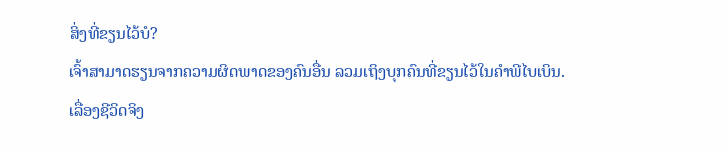ສິ່ງທີ່ຂຽນໄວ້ບໍ?
ເຈົ້າສາມາດຮຽນຈາກຄວາມຜິດພາດຂອງຄົນອື່ນ ລວມເຖິງບຸກຄົນທີ່ຂຽນໄວ້ໃນຄຳພີໄບເບິນ.
ເລື່ອງຊີວິດຈິງ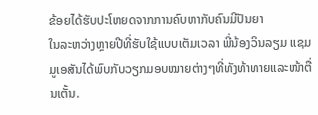ຂ້ອຍໄດ້ຮັບປະໂຫຍດຈາກການຄົບຫາກັບຄົນມີປັນຍາ
ໃນລະຫວ່າງຫຼາຍປີທີ່ຮັບໃຊ້ແບບເຕັມເວລາ ພີ່ນ້ອງວິນລຽມ ແຊມມູເອສັນໄດ້ພົບກັບວຽກມອບໝາຍຕ່າງໆທີ່ທັງທ້າທາຍແລະໜ້າຕື່ນເຕັ້ນ.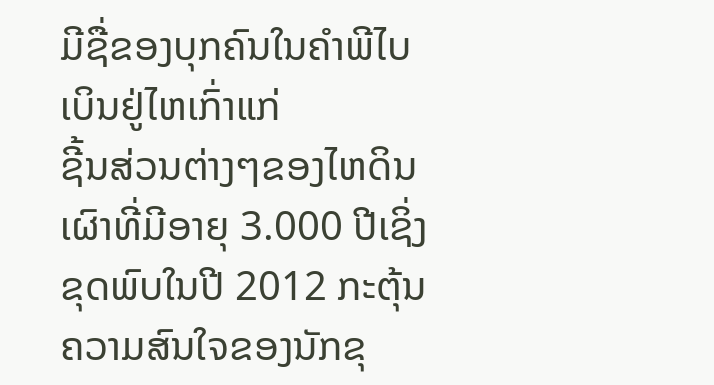ມີຊື່ຂອງບຸກຄົນໃນຄຳພີໄບເບິນຢູ່ໄຫເກົ່າແກ່
ຊີ້ນສ່ວນຕ່າງໆຂອງໄຫດິນເຜົາທີ່ມີອາຍຸ 3.000 ປີເຊິ່ງຂຸດພົບໃນປີ 2012 ກະຕຸ້ນຄວາມສົນໃຈຂອງນັກຂຸ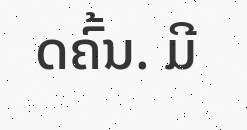ດຄົ້ນ. ມີ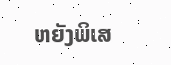ຫຍັງພິເສ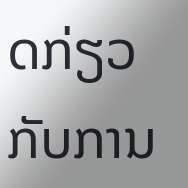ດກ່ຽວກັບການ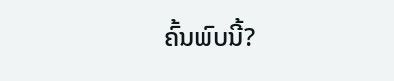ຄົ້ນພົບນີ້?